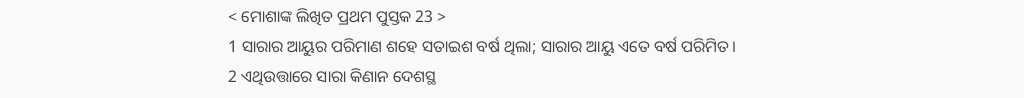< ମୋଶାଙ୍କ ଲିଖିତ ପ୍ରଥମ ପୁସ୍ତକ 23 >
1 ସାରାର ଆୟୁର ପରିମାଣ ଶହେ ସତାଇଶ ବର୍ଷ ଥିଲା; ସାରାର ଆୟୁ ଏତେ ବର୍ଷ ପରିମିତ।
2 ଏଥିଉତ୍ତାରେ ସାରା କିଣାନ ଦେଶସ୍ଥ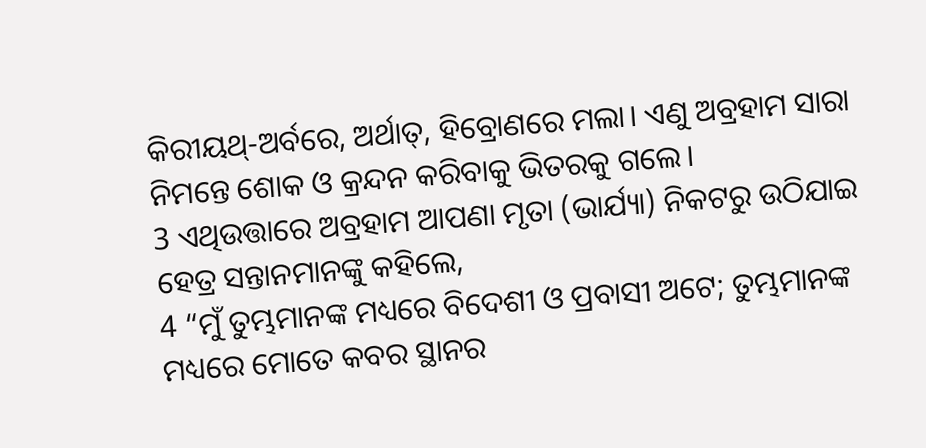କିରୀୟଥ୍-ଅର୍ବରେ, ଅର୍ଥାତ୍, ହିବ୍ରୋଣରେ ମଲା। ଏଣୁ ଅବ୍ରହାମ ସାରା ନିମନ୍ତେ ଶୋକ ଓ କ୍ରନ୍ଦନ କରିବାକୁ ଭିତରକୁ ଗଲେ।
3 ଏଥିଉତ୍ତାରେ ଅବ୍ରହାମ ଆପଣା ମୃତା (ଭାର୍ଯ୍ୟା) ନିକଟରୁ ଉଠିଯାଇ ହେତ୍ର ସନ୍ତାନମାନଙ୍କୁ କହିଲେ,
4 “ମୁଁ ତୁମ୍ଭମାନଙ୍କ ମଧ୍ୟରେ ବିଦେଶୀ ଓ ପ୍ରବାସୀ ଅଟେ; ତୁମ୍ଭମାନଙ୍କ ମଧ୍ୟରେ ମୋତେ କବର ସ୍ଥାନର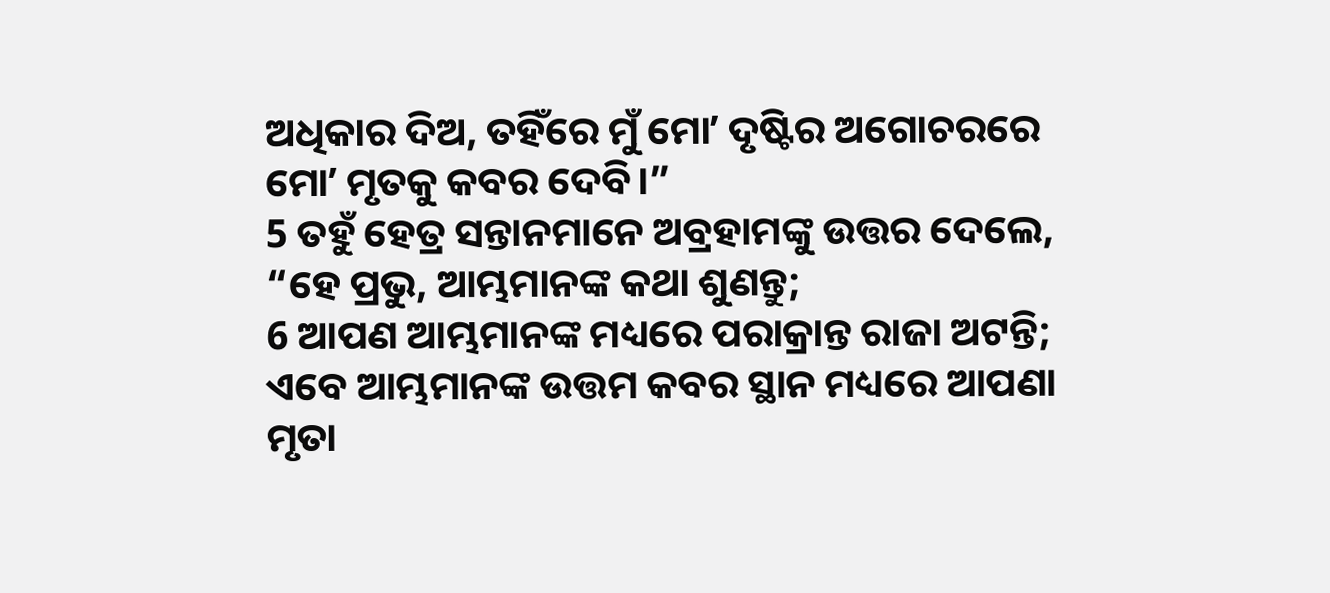ଅଧିକାର ଦିଅ, ତହିଁରେ ମୁଁ ମୋʼ ଦୃଷ୍ଟିର ଅଗୋଚରରେ ମୋʼ ମୃତକୁ କବର ଦେବି।”
5 ତହୁଁ ହେତ୍ର ସନ୍ତାନମାନେ ଅବ୍ରହାମଙ୍କୁ ଉତ୍ତର ଦେଲେ, “ହେ ପ୍ରଭୁ, ଆମ୍ଭମାନଙ୍କ କଥା ଶୁଣନ୍ତୁ;
6 ଆପଣ ଆମ୍ଭମାନଙ୍କ ମଧ୍ୟରେ ପରାକ୍ରାନ୍ତ ରାଜା ଅଟନ୍ତି; ଏବେ ଆମ୍ଭମାନଙ୍କ ଉତ୍ତମ କବର ସ୍ଥାନ ମଧ୍ୟରେ ଆପଣା ମୃତା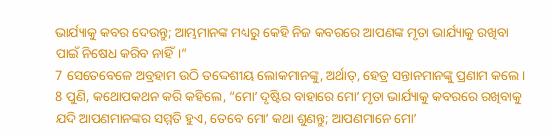ଭାର୍ଯ୍ୟାକୁ କବର ଦେଉନ୍ତୁ; ଆମ୍ଭମାନଙ୍କ ମଧ୍ୟରୁ କେହି ନିଜ କବରରେ ଆପଣଙ୍କ ମୃତା ଭାର୍ଯ୍ୟାକୁ ରଖିବା ପାଇଁ ନିଷେଧ କରିବ ନାହିଁ।”
7 ସେତେବେଳେ ଅବ୍ରହାମ ଉଠି ତଦ୍ଦେଶୀୟ ଲୋକମାନଙ୍କୁ, ଅର୍ଥାତ୍, ହେତ୍ର ସନ୍ତାନମାନଙ୍କୁ ପ୍ରଣାମ କଲେ।
8 ପୁଣି, କଥୋପକଥନ କରି କହିଲେ, “ମୋʼ ଦୃଷ୍ଟିର ବାହାରେ ମୋʼ ମୃତା ଭାର୍ଯ୍ୟାକୁ କବରରେ ରଖିବାକୁ ଯଦି ଆପଣମାନଙ୍କର ସମ୍ମତି ହୁଏ, ତେବେ ମୋʼ କଥା ଶୁଣନ୍ତୁ; ଆପଣମାନେ ମୋʼ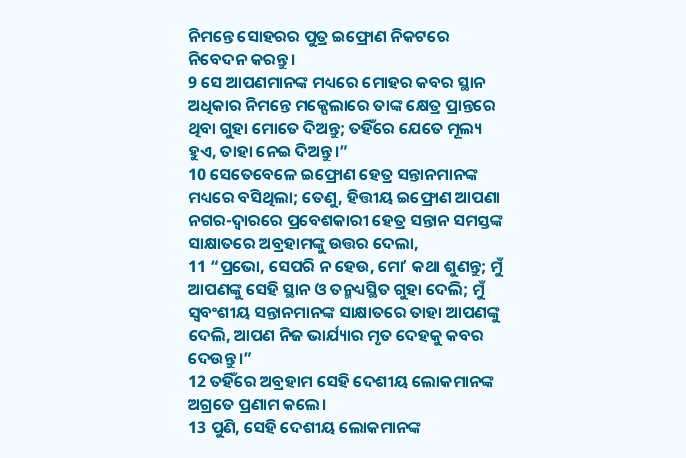ନିମନ୍ତେ ସୋହରର ପୁତ୍ର ଇଫ୍ରୋଣ ନିକଟରେ ନିବେଦନ କରନ୍ତୁ।
9 ସେ ଆପଣମାନଙ୍କ ମଧ୍ୟରେ ମୋହର କବର ସ୍ଥାନ ଅଧିକାର ନିମନ୍ତେ ମକ୍ପେଲାରେ ତାଙ୍କ କ୍ଷେତ୍ର ପ୍ରାନ୍ତରେ ଥିବା ଗୁହା ମୋତେ ଦିଅନ୍ତୁ; ତହିଁରେ ଯେତେ ମୂଲ୍ୟ ହୁଏ, ତାହା ନେଇ ଦିଅନ୍ତୁ।”
10 ସେତେବେଳେ ଇଫ୍ରୋଣ ହେତ୍ର ସନ୍ତାନମାନଙ୍କ ମଧ୍ୟରେ ବସିଥିଲା; ତେଣୁ, ହିତ୍ତୀୟ ଇଫ୍ରୋଣ ଆପଣା ନଗର-ଦ୍ୱାରରେ ପ୍ରବେଶକାରୀ ହେତ୍ର ସନ୍ତାନ ସମସ୍ତଙ୍କ ସାକ୍ଷାତରେ ଅବ୍ରହାମଙ୍କୁ ଉତ୍ତର ଦେଲା,
11 “ପ୍ରଭୋ, ସେପରି ନ ହେଉ, ମୋʼ କଥା ଶୁଣନ୍ତୁ; ମୁଁ ଆପଣଙ୍କୁ ସେହି ସ୍ଥାନ ଓ ତନ୍ମଧ୍ୟସ୍ଥିତ ଗୁହା ଦେଲି; ମୁଁ ସ୍ୱବଂଶୀୟ ସନ୍ତାନମାନଙ୍କ ସାକ୍ଷାତରେ ତାହା ଆପଣଙ୍କୁ ଦେଲି, ଆପଣ ନିଜ ଭାର୍ଯ୍ୟାର ମୃତ ଦେହକୁ କବର ଦେଉନ୍ତୁ।”
12 ତହିଁରେ ଅବ୍ରହାମ ସେହି ଦେଶୀୟ ଲୋକମାନଙ୍କ ଅଗ୍ରତେ ପ୍ରଣାମ କଲେ।
13 ପୁଣି, ସେହି ଦେଶୀୟ ଲୋକମାନଙ୍କ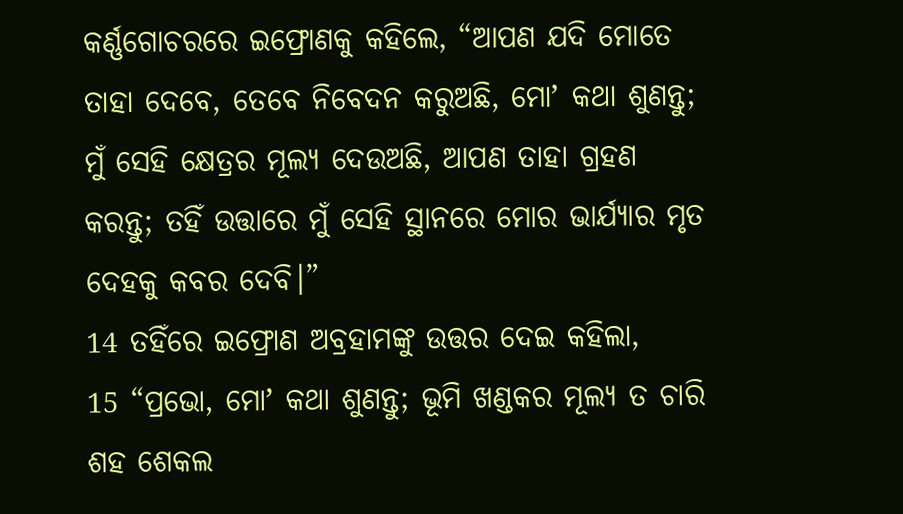କର୍ଣ୍ଣଗୋଚରରେ ଇଫ୍ରୋଣକୁ କହିଲେ, “ଆପଣ ଯଦି ମୋତେ ତାହା ଦେବେ, ତେବେ ନିବେଦନ କରୁଅଛି, ମୋʼ କଥା ଶୁଣନ୍ତୁ; ମୁଁ ସେହି କ୍ଷେତ୍ରର ମୂଲ୍ୟ ଦେଉଅଛି, ଆପଣ ତାହା ଗ୍ରହଣ କରନ୍ତୁ; ତହିଁ ଉତ୍ତାରେ ମୁଁ ସେହି ସ୍ଥାନରେ ମୋର ଭାର୍ଯ୍ୟାର ମୃତ ଦେହକୁ କବର ଦେବି।”
14 ତହିଁରେ ଇଫ୍ରୋଣ ଅବ୍ରହାମଙ୍କୁ ଉତ୍ତର ଦେଇ କହିଲା,
15 “ପ୍ରଭୋ, ମୋʼ କଥା ଶୁଣନ୍ତୁ; ଭୂମି ଖଣ୍ଡକର ମୂଲ୍ୟ ତ ଚାରି ଶହ ଶେକଲ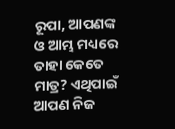ରୂପା, ଆପଣଙ୍କ ଓ ଆମ୍ଭ ମଧ୍ୟରେ ତାହା କେତେ ମାତ୍ର? ଏଥିପାଇଁ ଆପଣ ନିଜ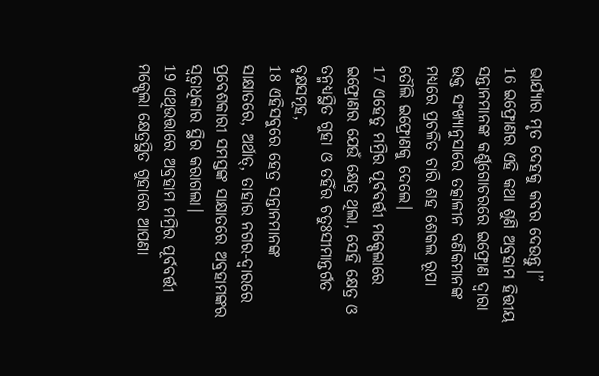ଭାର୍ଯ୍ୟାର ମୃତ ଦେହକୁ କବର ଦେଉନ୍ତୁ।”
16 ଇଫ୍ରୋଣର ଏହି କଥା ଶୁଣି ଅବ୍ରହାମ ହିତ୍ତୀୟ ସନ୍ତାନମାନଙ୍କ କର୍ଣ୍ଣଗୋଚରରେ ଇଫ୍ରୋଣ ଦ୍ୱାରା ଉକ୍ତ ସଂଖ୍ୟାନୁସାରେ ତତ୍କାଳୀନ ବଣିକମାନଙ୍କ ମଧ୍ୟରେ ପ୍ରଚଳିତ ଚାରି ଶହ ଶେକଲ ରୂପା ତୌଲି ଇଫ୍ରୋଣକୁ ଦେଲେ।
17 ଏହେତୁ ମମ୍ରିର ପୂର୍ବବର୍ତ୍ତୀ ମକ୍ପେଲାରେ ଇଫ୍ରୋଣର ଯେଉଁ କ୍ଷେତ୍ର ଥିଲା, ସେହି କ୍ଷେତ୍ର ଓ ତନ୍ମଧ୍ୟସ୍ଥିତ ଗୁହା ଓ ତହିଁର ଚତୁଃସୀମାନ୍ତର୍ଗତ ବୃକ୍ଷସମୂହ,
18 ଏହିସବୁରେ ହେତ୍ର ସନ୍ତାନମାନଙ୍କ ସାକ୍ଷାତରେ, ଅର୍ଥାତ୍, ତାହାର ନଗର-ଦ୍ୱାରରେ ପ୍ରବେଶକାରୀ ସମସ୍ତଙ୍କ ସାକ୍ଷାତରେ ଅବ୍ରହାମଙ୍କର ସ୍ୱତ୍ୱାଧିକାର ସ୍ଥିର କରାଗଲା।
19 ଏଥିଉତ୍ତାରେ ଅବ୍ରହାମ ମମ୍ରିର ପୂର୍ବବର୍ତ୍ତୀ ମକ୍ପେଲା କ୍ଷେତ୍ରସ୍ଥିତ ଗୁହାରେ ଆପଣା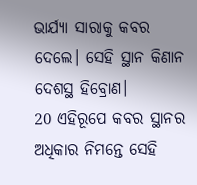ଭାର୍ଯ୍ୟା ସାରାକୁ କବର ଦେଲେ। ସେହି ସ୍ଥାନ କିଣାନ ଦେଶସ୍ଥ ହିବ୍ରୋଣ।
20 ଏହିରୂପେ କବର ସ୍ଥାନର ଅଧିକାର ନିମନ୍ତେ ସେହି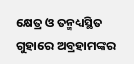କ୍ଷେତ୍ର ଓ ତନ୍ମଧ୍ୟସ୍ଥିତ ଗୁହାରେ ଅବ୍ରହାମଙ୍କର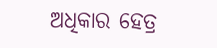ଅଧିକାର ହେତ୍ର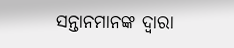ସନ୍ତାନମାନଙ୍କ ଦ୍ୱାରା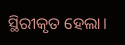ସ୍ଥିରୀକୃତ ହେଲା।